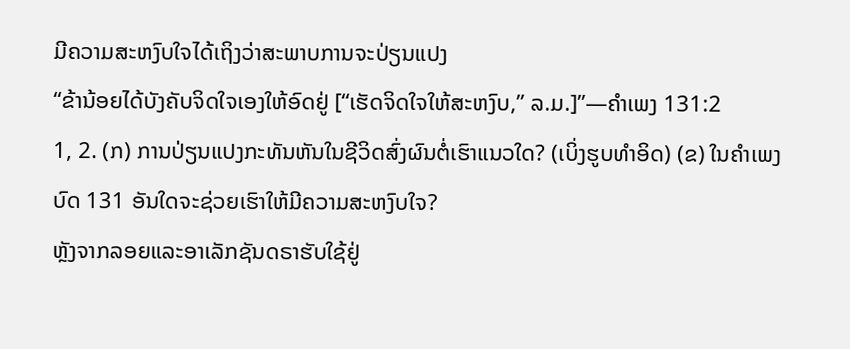ມີຄວາມສະຫງົບໃຈໄດ້ເຖິງວ່າສະພາບການຈະປ່ຽນແປງ
“ຂ້ານ້ອຍໄດ້ບັງຄັບຈິດໃຈເອງໃຫ້ອົດຢູ່ [“ເຮັດຈິດໃຈໃຫ້ສະຫງົບ,” ລ.ມ.]”—ຄຳເພງ 131:2
1, 2. (ກ) ການປ່ຽນແປງກະທັນຫັນໃນຊີວິດສົ່ງຜົນຕໍ່ເຮົາແນວໃດ? (ເບິ່ງຮູບທຳອິດ) (ຂ) ໃນຄຳເພງບົດ 131 ອັນໃດຈະຊ່ວຍເຮົາໃຫ້ມີຄວາມສະຫງົບໃຈ?
ຫຼັງຈາກລອຍແລະອາເລັກຊັນດຣາຮັບໃຊ້ຢູ່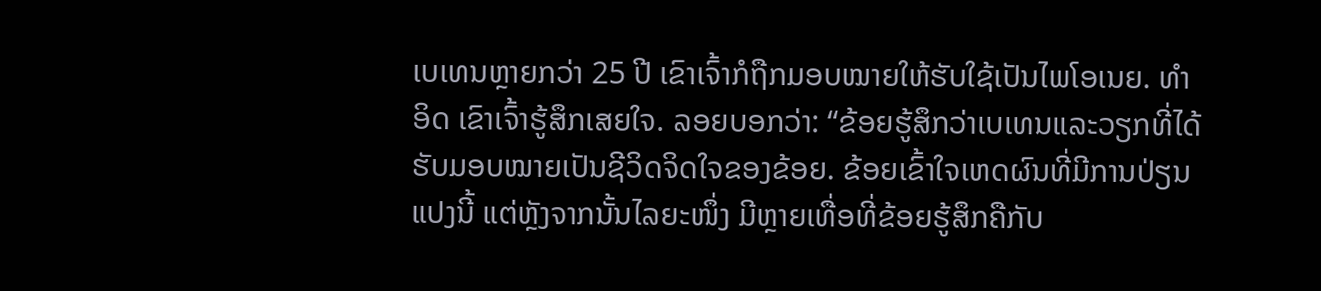ເບເທນຫຼາຍກວ່າ 25 ປີ ເຂົາເຈົ້າກໍຖືກມອບໝາຍໃຫ້ຮັບໃຊ້ເປັນໄພໂອເນຍ. ທຳອິດ ເຂົາເຈົ້າຮູ້ສຶກເສຍໃຈ. ລອຍບອກວ່າ: “ຂ້ອຍຮູ້ສຶກວ່າເບເທນແລະວຽກທີ່ໄດ້ຮັບມອບໝາຍເປັນຊີວິດຈິດໃຈຂອງຂ້ອຍ. ຂ້ອຍເຂົ້າໃຈເຫດຜົນທີ່ມີການປ່ຽນແປງນີ້ ແຕ່ຫຼັງຈາກນັ້ນໄລຍະໜຶ່ງ ມີຫຼາຍເທື່ອທີ່ຂ້ອຍຮູ້ສຶກຄືກັບ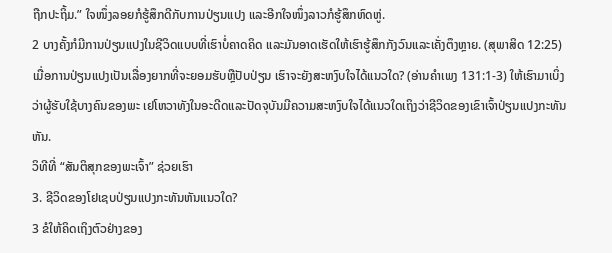ຖືກປະຖິ້ມ.” ໃຈໜຶ່ງລອຍກໍຮູ້ສຶກດີກັບການປ່ຽນແປງ ແລະອີກໃຈໜຶ່ງລາວກໍຮູ້ສຶກຫົດຫູ່.
2 ບາງຄັ້ງກໍມີການປ່ຽນແປງໃນຊີວິດແບບທີ່ເຮົາບໍ່ຄາດຄິດ ແລະມັນອາດເຮັດໃຫ້ເຮົາຮູ້ສຶກກັງວົນແລະເຄັ່ງຕຶງຫຼາຍ. (ສຸພາສິດ 12:25) ເມື່ອການປ່ຽນແປງເປັນເລື່ອງຍາກທີ່ຈະຍອມຮັບຫຼືປັບປ່ຽນ ເຮົາຈະຍັງສະຫງົບໃຈໄດ້ແນວໃດ? (ອ່ານຄຳເພງ 131:1-3) ໃຫ້ເຮົາມາເບິ່ງວ່າຜູ້ຮັບໃຊ້ບາງຄົນຂອງພະ ເຢໂຫວາທັງໃນອະດີດແລະປັດຈຸບັນມີຄວາມສະຫງົບໃຈໄດ້ແນວໃດເຖິງວ່າຊີວິດຂອງເຂົາເຈົ້າປ່ຽນແປງກະທັນຫັນ.
ວິທີທີ່ “ສັນຕິສຸກຂອງພະເຈົ້າ” ຊ່ວຍເຮົາ
3. ຊີວິດຂອງໂຢເຊບປ່ຽນແປງກະທັນຫັນແນວໃດ?
3 ຂໍໃຫ້ຄິດເຖິງຕົວຢ່າງຂອງ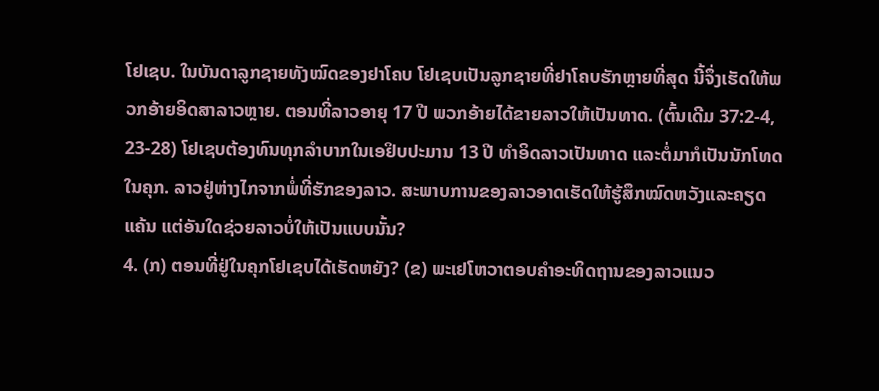ໂຢເຊບ. ໃນບັນດາລູກຊາຍທັງໝົດຂອງຢາໂຄບ ໂຢເຊບເປັນລູກຊາຍທີ່ຢາໂຄບຮັກຫຼາຍທີ່ສຸດ ນີ້ຈຶ່ງເຮັດໃຫ້ພວກອ້າຍອິດສາລາວຫຼາຍ. ຕອນທີ່ລາວອາຍຸ 17 ປີ ພວກອ້າຍໄດ້ຂາຍລາວໃຫ້ເປັນທາດ. (ຕົ້ນເດີມ 37:2-4, 23-28) ໂຢເຊບຕ້ອງທົນທຸກລຳບາກໃນເອຢິບປະມານ 13 ປີ ທຳອິດລາວເປັນທາດ ແລະຕໍ່ມາກໍເປັນນັກໂທດໃນຄຸກ. ລາວຢູ່ຫ່າງໄກຈາກພໍ່ທີ່ຮັກຂອງລາວ. ສະພາບການຂອງລາວອາດເຮັດໃຫ້ຮູ້ສຶກໝົດຫວັງແລະຄຽດແຄ້ນ ແຕ່ອັນໃດຊ່ວຍລາວບໍ່ໃຫ້ເປັນແບບນັ້ນ?
4. (ກ) ຕອນທີ່ຢູ່ໃນຄຸກໂຢເຊບໄດ້ເຮັດຫຍັງ? (ຂ) ພະເຢໂຫວາຕອບຄຳອະທິດຖານຂອງລາວແນວ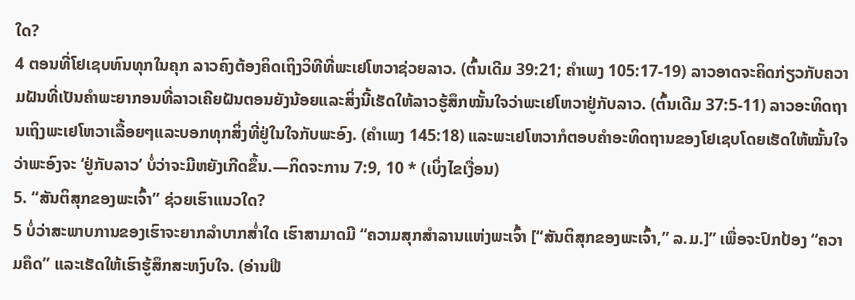ໃດ?
4 ຕອນທີ່ໂຢເຊບທົນທຸກໃນຄຸກ ລາວຄົງຕ້ອງຄິດເຖິງວິທີທີ່ພະເຢໂຫວາຊ່ວຍລາວ. (ຕົ້ນເດີມ 39:21; ຄຳເພງ 105:17-19) ລາວອາດຈະຄິດກ່ຽວກັບຄວາມຝັນທີ່ເປັນຄຳພະຍາກອນທີ່ລາວເຄີຍຝັນຕອນຍັງນ້ອຍແລະສິ່ງນີ້ເຮັດໃຫ້ລາວຮູ້ສຶກໝັ້ນໃຈວ່າພະເຢໂຫວາຢູ່ກັບລາວ. (ຕົ້ນເດີມ 37:5-11) ລາວອະທິດຖານເຖິງພະເຢໂຫວາເລື້ອຍໆແລະບອກທຸກສິ່ງທີ່ຢູ່ໃນໃຈກັບພະອົງ. (ຄຳເພງ 145:18) ແລະພະເຢໂຫວາກໍຕອບຄຳອະທິດຖານຂອງໂຢເຊບໂດຍເຮັດໃຫ້ໝັ້ນໃຈວ່າພະອົງຈະ ‘ຢູ່ກັບລາວ’ ບໍ່ວ່າຈະມີຫຍັງເກີດຂຶ້ນ.—ກິດຈະການ 7:9, 10 * (ເບິ່ງໄຂເງື່ອນ)
5. “ສັນຕິສຸກຂອງພະເຈົ້າ” ຊ່ວຍເຮົາແນວໃດ?
5 ບໍ່ວ່າສະພາບການຂອງເຮົາຈະຍາກລຳບາກສໍ່າໃດ ເຮົາສາມາດມີ “ຄວາມສຸກສຳລານແຫ່ງພະເຈົ້າ [“ສັນຕິສຸກຂອງພະເຈົ້າ,” ລ.ມ.]” ເພື່ອຈະປົກປ້ອງ “ຄວາມຄຶດ” ແລະເຮັດໃຫ້ເຮົາຮູ້ສຶກສະຫງົບໃຈ. (ອ່ານຟີ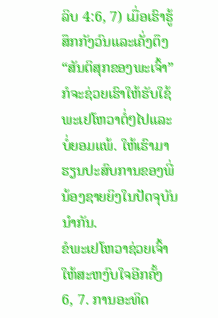ລິບ 4:6, 7) ເມື່ອເຮົາຮູ້ສຶກກັງວົນແລະເຄັ່ງຕຶງ “ສັນຕິສຸກຂອງພະເຈົ້າ” ກໍຈະຊ່ວຍເຮົາໃຫ້ຮັບໃຊ້ພະເຢໂຫວາຕໍ່ໆໄປແລະບໍ່ຍອມແພ້. ໃຫ້ເຮົາມາຮຽນປະສົບການຂອງພີ່ນ້ອງຊາຍຍິງໃນປັດຈຸບັນນຳກັນ.
ຂໍພະເຢໂຫວາຊ່ວຍເຈົ້າໃຫ້ສະຫງົບໃຈອີກຄັ້ງ
6, 7. ການອະທິດ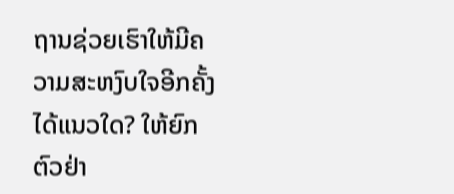ຖານຊ່ວຍເຮົາໃຫ້ມີຄວາມສະຫງົບໃຈອີກຄັ້ງໄດ້ແນວໃດ? ໃຫ້ຍົກຕົວຢ່າ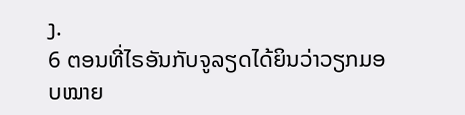ງ.
6 ຕອນທີ່ໄຣອັນກັບຈູລຽດໄດ້ຍິນວ່າວຽກມອບໝາຍ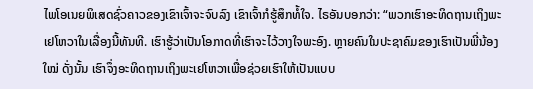ໄພໂອເນຍພິເສດຊົ່ວຄາວຂອງເຂົາເຈົ້າຈະຈົບລົງ ເຂົາເຈົ້າກໍຮູ້ສຶກທໍ້ໃຈ. ໄຣອັນບອກວ່າ: “ພວກເຮົາອະທິດຖານເຖິງພະເຢໂຫວາໃນເລື່ອງນີ້ທັນທີ. ເຮົາຮູ້ວ່າເປັນໂອກາດທີ່ເຮົາຈະໄວ້ວາງໃຈພະອົງ. ຫຼາຍຄົນໃນປະຊາຄົມຂອງເຮົາເປັນພີ່ນ້ອງໃໝ່ ດັ່ງນັ້ນ ເຮົາຈຶ່ງອະທິດຖານເຖິງພະເຢໂຫວາເພື່ອຊ່ວຍເຮົາໃຫ້ເປັນແບບ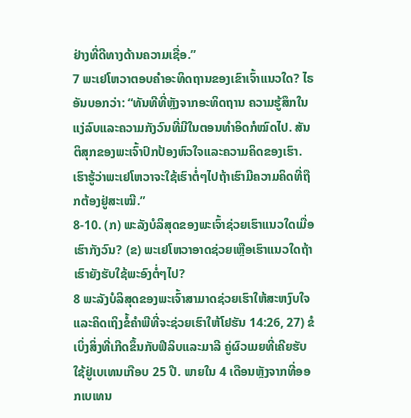ຢ່າງທີ່ດີທາງດ້ານຄວາມເຊື່ອ.”
7 ພະເຢໂຫວາຕອບຄຳອະທິດຖານຂອງເຂົາເຈົ້າແນວໃດ? ໄຣອັນບອກວ່າ: “ທັນທີທີ່ຫຼັງຈາກອະທິດຖານ ຄວາມຮູ້ສຶກໃນແງ່ລົບແລະຄວາມກັງວົນທີ່ມີໃນຕອນທຳອິດກໍໝົດໄປ. ສັນຕິສຸກຂອງພະເຈົ້າປົກປ້ອງຫົວໃຈແລະຄວາມຄິດຂອງເຮົາ. ເຮົາຮູ້ວ່າພະເຢໂຫວາຈະໃຊ້ເຮົາຕໍ່ໆໄປຖ້າເຮົາມີຄວາມຄິດທີ່ຖືກຕ້ອງຢູ່ສະເໝີ.”
8-10. (ກ) ພະລັງບໍລິສຸດຂອງພະເຈົ້າຊ່ວຍເຮົາແນວໃດເມື່ອເຮົາກັງວົນ? (ຂ) ພະເຢໂຫວາອາດຊ່ວຍເຫຼືອເຮົາແນວໃດຖ້າເຮົາຍັງຮັບໃຊ້ພະອົງຕໍ່ໆໄປ?
8 ພະລັງບໍລິສຸດຂອງພະເຈົ້າສາມາດຊ່ວຍເຮົາໃຫ້ສະຫງົບໃຈ ແລະຄິດເຖິງຂໍ້ຄຳພີທີ່ຈະຊ່ວຍເຮົາໃຫ້ໂຢຮັນ 14:26, 27) ຂໍເບິ່ງສິ່ງທີ່ເກີດຂຶ້ນກັບຟີລິບແລະມາລີ ຄູ່ຜົວເມຍທີ່ເຄີຍຮັບໃຊ້ຢູ່ເບເທນເກືອບ 25 ປີ. ພາຍໃນ 4 ເດືອນຫຼັງຈາກທີ່ອອກເບເທນ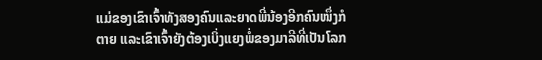ແມ່ຂອງເຂົາເຈົ້າທັງສອງຄົນແລະຍາດພີ່ນ້ອງອີກຄົນໜຶ່ງກໍຕາຍ ແລະເຂົາເຈົ້າຍັງຕ້ອງເບິ່ງແຍງພໍ່ຂອງມາລີທີ່ເປັນໂລກ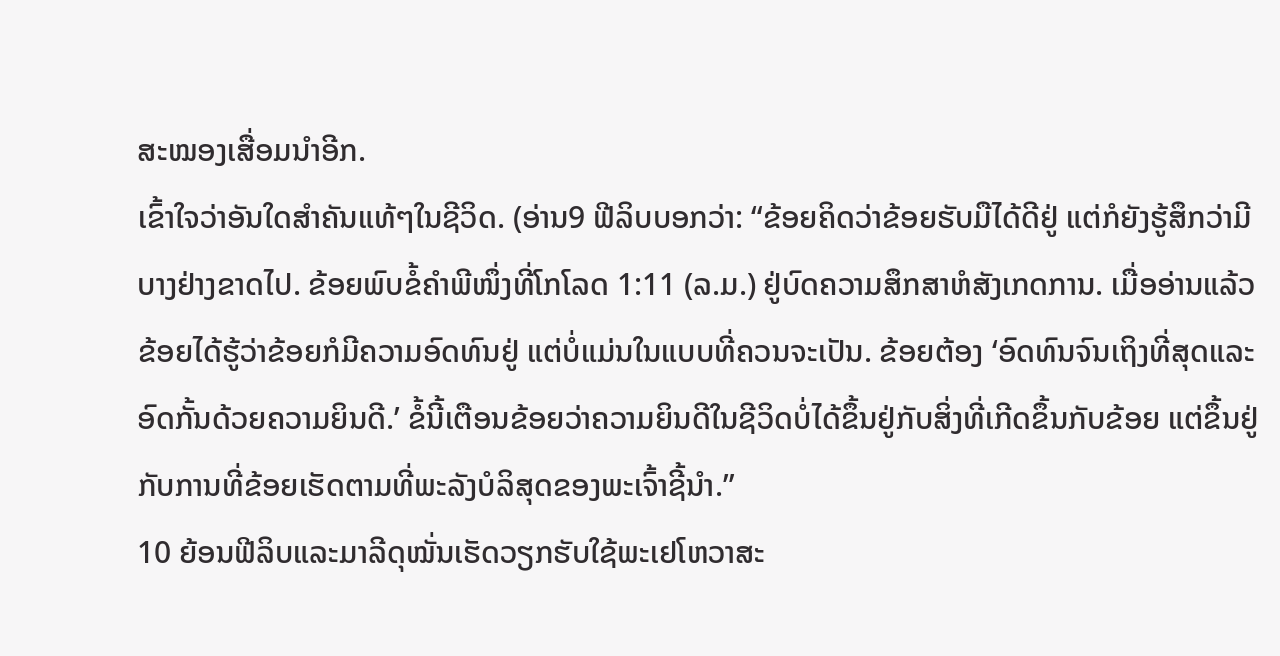ສະໝອງເສື່ອມນຳອີກ.
ເຂົ້າໃຈວ່າອັນໃດສຳຄັນແທ້ໆໃນຊີວິດ. (ອ່ານ9 ຟີລິບບອກວ່າ: “ຂ້ອຍຄິດວ່າຂ້ອຍຮັບມືໄດ້ດີຢູ່ ແຕ່ກໍຍັງຮູ້ສຶກວ່າມີບາງຢ່າງຂາດໄປ. ຂ້ອຍພົບຂໍ້ຄຳພີໜຶ່ງທີ່ໂກໂລດ 1:11 (ລ.ມ.) ຢູ່ບົດຄວາມສຶກສາຫໍສັງເກດການ. ເມື່ອອ່ານແລ້ວຂ້ອຍໄດ້ຮູ້ວ່າຂ້ອຍກໍມີຄວາມອົດທົນຢູ່ ແຕ່ບໍ່ແມ່ນໃນແບບທີ່ຄວນຈະເປັນ. ຂ້ອຍຕ້ອງ ‘ອົດທົນຈົນເຖິງທີ່ສຸດແລະອົດກັ້ນດ້ວຍຄວາມຍິນດີ.’ ຂໍ້ນີ້ເຕືອນຂ້ອຍວ່າຄວາມຍິນດີໃນຊີວິດບໍ່ໄດ້ຂຶ້ນຢູ່ກັບສິ່ງທີ່ເກີດຂຶ້ນກັບຂ້ອຍ ແຕ່ຂຶ້ນຢູ່ກັບການທີ່ຂ້ອຍເຮັດຕາມທີ່ພະລັງບໍລິສຸດຂອງພະເຈົ້າຊີ້ນຳ.”
10 ຍ້ອນຟີລິບແລະມາລີດຸໝັ່ນເຮັດວຽກຮັບໃຊ້ພະເຢໂຫວາສະ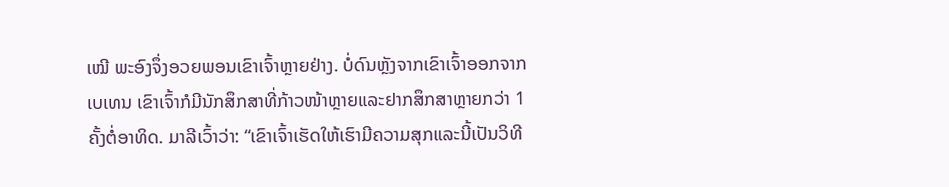ເໝີ ພະອົງຈຶ່ງອວຍພອນເຂົາເຈົ້າຫຼາຍຢ່າງ. ບໍ່ດົນຫຼັງຈາກເຂົາເຈົ້າອອກຈາກເບເທນ ເຂົາເຈົ້າກໍມີນັກສຶກສາທີ່ກ້າວໜ້າຫຼາຍແລະຢາກສຶກສາຫຼາຍກວ່າ 1 ຄັ້ງຕໍ່ອາທິດ. ມາລີເວົ້າວ່າ: “ເຂົາເຈົ້າເຮັດໃຫ້ເຮົາມີຄວາມສຸກແລະນີ້ເປັນວິທີ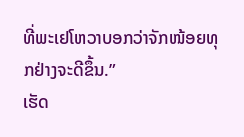ທີ່ພະເຢໂຫວາບອກວ່າຈັກໜ້ອຍທຸກຢ່າງຈະດີຂຶ້ນ.”
ເຮັດ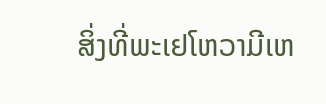ສິ່ງທີ່ພະເຢໂຫວາມີເຫ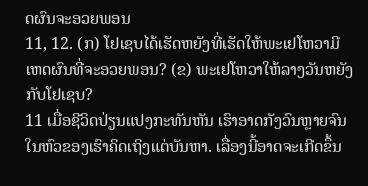ດຜົນຈະອວຍພອນ
11, 12. (ກ) ໂຢເຊບໄດ້ເຮັດຫຍັງທີ່ເຮັດໃຫ້ພະເຢໂຫວາມີເຫດຜົນທີ່ຈະອວຍພອນ? (ຂ) ພະເຢໂຫວາໃຫ້ລາງວັນຫຍັງກັບໂຢເຊບ?
11 ເມື່ອຊີວິດປ່ຽນແປງກະທັນຫັນ ເຮົາອາດກັງວົນຫຼາຍຈົນໃນຫົວຂອງເຮົາຄິດເຖິງແຕ່ບັນຫາ. ເລື່ອງນີ້ອາດຈະເກີດຂຶ້ນ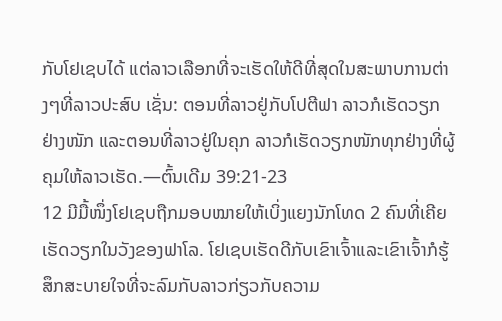ກັບໂຢເຊບໄດ້ ແຕ່ລາວເລືອກທີ່ຈະເຮັດໃຫ້ດີທີ່ສຸດໃນສະພາບການຕ່າງໆທີ່ລາວປະສົບ ເຊັ່ນ: ຕອນທີ່ລາວຢູ່ກັບໂປຕີຟາ ລາວກໍເຮັດວຽກຢ່າງໜັກ ແລະຕອນທີ່ລາວຢູ່ໃນຄຸກ ລາວກໍເຮັດວຽກໜັກທຸກຢ່າງທີ່ຜູ້ຄຸມໃຫ້ລາວເຮັດ.—ຕົ້ນເດີມ 39:21-23
12 ມີມື້ໜຶ່ງໂຢເຊບຖືກມອບໝາຍໃຫ້ເບິ່ງແຍງນັກໂທດ 2 ຄົນທີ່ເຄີຍເຮັດວຽກໃນວັງຂອງຟາໂລ. ໂຢເຊບເຮັດດີກັບເຂົາເຈົ້າແລະເຂົາເຈົ້າກໍຮູ້ສຶກສະບາຍໃຈທີ່ຈະລົມກັບລາວກ່ຽວກັບຄວາມ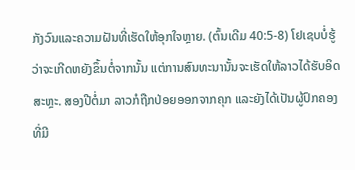ກັງວົນແລະຄວາມຝັນທີ່ເຮັດໃຫ້ອຸກໃຈຫຼາຍ. (ຕົ້ນເດີມ 40:5-8) ໂຢເຊບບໍ່ຮູ້ວ່າຈະເກີດຫຍັງຂຶ້ນຕໍ່ຈາກນັ້ນ ແຕ່ການສົນທະນານັ້ນຈະເຮັດໃຫ້ລາວໄດ້ຮັບອິດສະຫຼະ. ສອງປີຕໍ່ມາ ລາວກໍຖືກປ່ອຍອອກຈາກຄຸກ ແລະຍັງໄດ້ເປັນຜູ້ປົກຄອງທີ່ມີ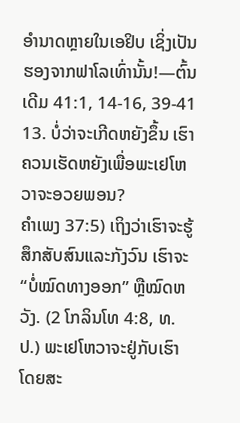ອຳນາດຫຼາຍໃນເອຢິບ ເຊິ່ງເປັນຮອງຈາກຟາໂລເທົ່ານັ້ນ!—ຕົ້ນເດີມ 41:1, 14-16, 39-41
13. ບໍ່ວ່າຈະເກີດຫຍັງຂຶ້ນ ເຮົາຄວນເຮັດຫຍັງເພື່ອພະເຢໂຫວາຈະອວຍພອນ?
ຄຳເພງ 37:5) ເຖິງວ່າເຮົາຈະຮູ້ສຶກສັບສົນແລະກັງວົນ ເຮົາຈະ “ບໍ່ໝົດທາງອອກ” ຫຼືໝົດຫວັງ. (2 ໂກລິນໂທ 4:8, ທ.ປ.) ພະເຢໂຫວາຈະຢູ່ກັບເຮົາ ໂດຍສະ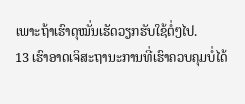ເພາະຖ້າເຮົາດຸໝັ່ນເຮັດວຽກຮັບໃຊ້ຕໍ່ໆໄປ.
13 ເຮົາອາດເຈິສະຖານະການທີ່ເຮົາຄວບຄຸມບໍ່ໄດ້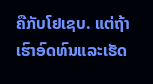ຄືກັບໂຢເຊບ. ແຕ່ຖ້າເຮົາອົດທົນແລະເຮັດ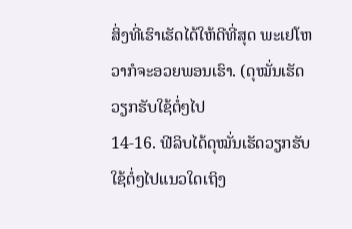ສິ່ງທີ່ເຮົາເຮັດໄດ້ໃຫ້ດີທີ່ສຸດ ພະເຢໂຫວາກໍຈະອວຍພອນເຮົາ. (ດຸໝັ່ນເຮັດວຽກຮັບໃຊ້ຕໍ່ໆໄປ
14-16. ຟີລິບໄດ້ດຸໝັ່ນເຮັດວຽກຮັບໃຊ້ຕໍ່ໆໄປແນວໃດເຖິງ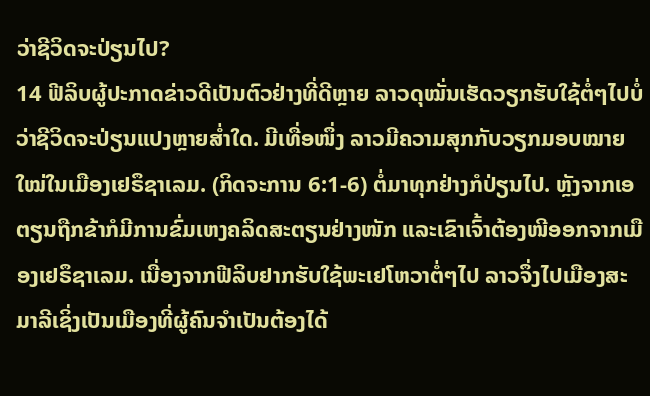ວ່າຊີວິດຈະປ່ຽນໄປ?
14 ຟີລິບຜູ້ປະກາດຂ່າວດີເປັນຕົວຢ່າງທີ່ດີຫຼາຍ ລາວດຸໝັ່ນເຮັດວຽກຮັບໃຊ້ຕໍ່ໆໄປບໍ່ວ່າຊີວິດຈະປ່ຽນແປງຫຼາຍສໍ່າໃດ. ມີເທື່ອໜຶ່ງ ລາວມີຄວາມສຸກກັບວຽກມອບໝາຍໃໝ່ໃນເມືອງເຢຣຶຊາເລມ. (ກິດຈະການ 6:1-6) ຕໍ່ມາທຸກຢ່າງກໍປ່ຽນໄປ. ຫຼັງຈາກເອຕຽນຖືກຂ້າກໍມີການຂົ່ມເຫງຄລິດສະຕຽນຢ່າງໜັກ ແລະເຂົາເຈົ້າຕ້ອງໜີອອກຈາກເມືອງເຢຣຶຊາເລມ. ເນື່ອງຈາກຟີລິບຢາກຮັບໃຊ້ພະເຢໂຫວາຕໍ່ໆໄປ ລາວຈຶ່ງໄປເມືອງສະມາລີເຊິ່ງເປັນເມືອງທີ່ຜູ້ຄົນຈຳເປັນຕ້ອງໄດ້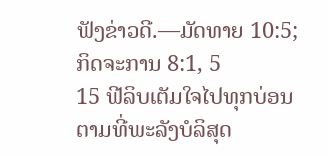ຟັງຂ່າວດີ.—ມັດທາຍ 10:5; ກິດຈະການ 8:1, 5
15 ຟີລິບເຕັມໃຈໄປທຸກບ່ອນຕາມທີ່ພະລັງບໍລິສຸດ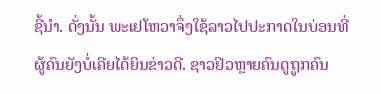ຊີ້ນຳ. ດັ່ງນັ້ນ ພະເຢໂຫວາຈຶ່ງໃຊ້ລາວໄປປະກາດໃນບ່ອນທີ່ຜູ້ຄົນຍັງບໍ່ເຄີຍໄດ້ຍິນຂ່າວດີ. ຊາວຢິວຫຼາຍຄົນດູຖູກຄົນ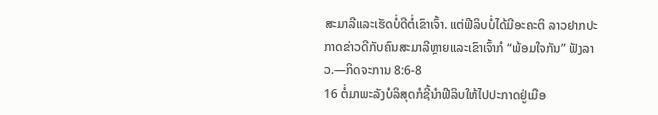ສະມາລີແລະເຮັດບໍ່ດີຕໍ່ເຂົາເຈົ້າ. ແຕ່ຟີລິບບໍ່ໄດ້ມີອະຄະຕິ ລາວຢາກປະກາດຂ່າວດີກັບຄົນສະມາລີຫຼາຍແລະເຂົາເຈົ້າກໍ “ພ້ອມໃຈກັນ” ຟັງລາວ.—ກິດຈະການ 8:6-8
16 ຕໍ່ມາພະລັງບໍລິສຸດກໍຊີ້ນຳຟີລິບໃຫ້ໄປປະກາດຢູ່ເມືອ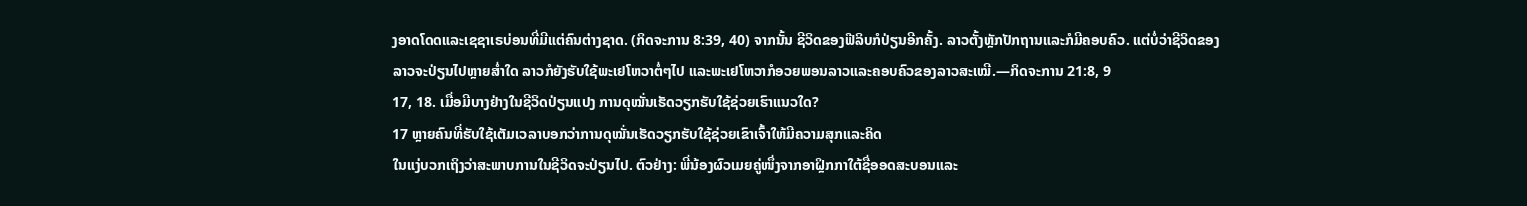ງອາດໂດດແລະເຊຊາເຣບ່ອນທີ່ມີແຕ່ຄົນຕ່າງຊາດ. (ກິດຈະການ 8:39, 40) ຈາກນັ້ນ ຊີວິດຂອງຟີລິບກໍປ່ຽນອີກຄັ້ງ. ລາວຕັ້ງຫຼັກປັກຖານແລະກໍມີຄອບຄົວ. ແຕ່ບໍ່ວ່າຊີວິດຂອງລາວຈະປ່ຽນໄປຫຼາຍສໍ່າໃດ ລາວກໍຍັງຮັບໃຊ້ພະເຢໂຫວາຕໍ່ໆໄປ ແລະພະເຢໂຫວາກໍອວຍພອນລາວແລະຄອບຄົວຂອງລາວສະເໝີ.—ກິດຈະການ 21:8, 9
17, 18. ເມື່ອມີບາງຢ່າງໃນຊີວິດປ່ຽນແປງ ການດຸໝັ່ນເຮັດວຽກຮັບໃຊ້ຊ່ວຍເຮົາແນວໃດ?
17 ຫຼາຍຄົນທີ່ຮັບໃຊ້ເຕັມເວລາບອກວ່າການດຸໝັ່ນເຮັດວຽກຮັບໃຊ້ຊ່ວຍເຂົາເຈົ້າໃຫ້ມີຄວາມສຸກແລະຄິດ
ໃນແງ່ບວກເຖິງວ່າສະພາບການໃນຊີວິດຈະປ່ຽນໄປ. ຕົວຢ່າງ: ພີ່ນ້ອງຜົວເມຍຄູ່ໜຶ່ງຈາກອາຝຼິກກາໃຕ້ຊື່ອອດສະບອນແລະ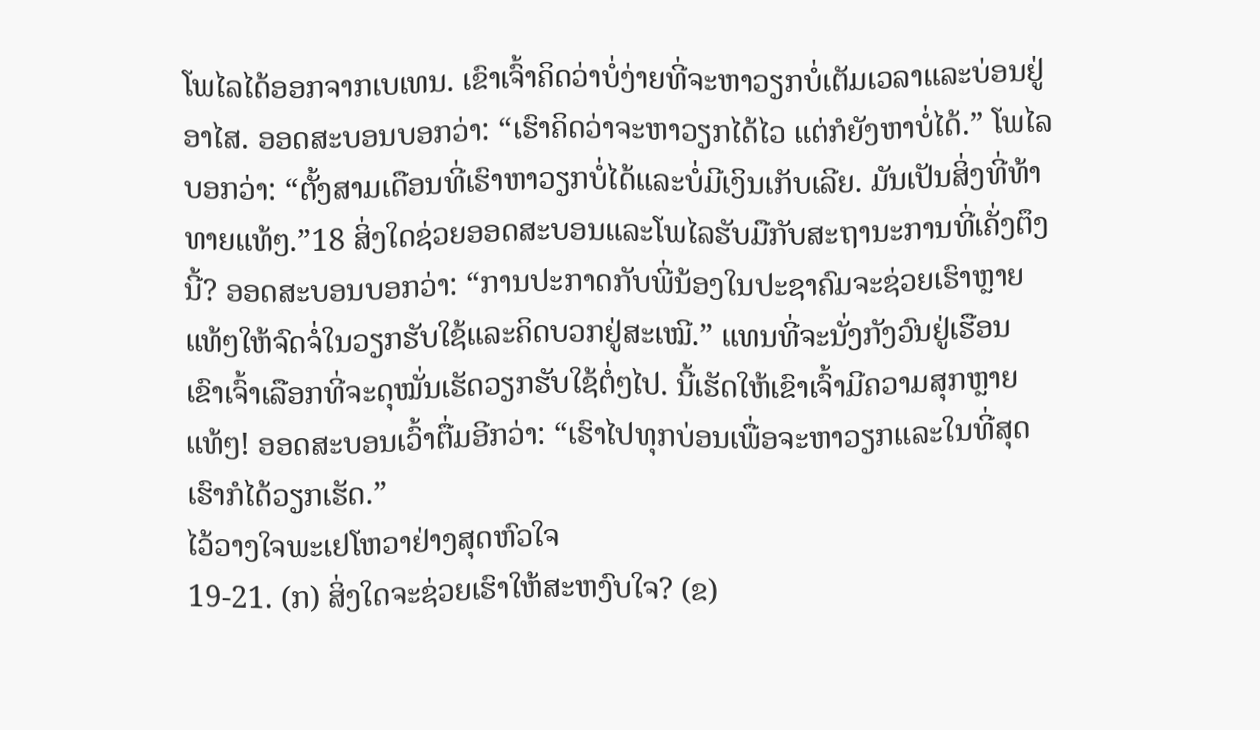ໂພໄລໄດ້ອອກຈາກເບເທນ. ເຂົາເຈົ້າຄິດວ່າບໍ່ງ່າຍທີ່ຈະຫາວຽກບໍ່ເຕັມເວລາແລະບ່ອນຢູ່ອາໄສ. ອອດສະບອນບອກວ່າ: “ເຮົາຄິດວ່າຈະຫາວຽກໄດ້ໄວ ແຕ່ກໍຍັງຫາບໍ່ໄດ້.” ໂພໄລບອກວ່າ: “ຕັ້ງສາມເດືອນທີ່ເຮົາຫາວຽກບໍ່ໄດ້ແລະບໍ່ມີເງິນເກັບເລີຍ. ມັນເປັນສິ່ງທີ່ທ້າທາຍແທ້ໆ.”18 ສິ່ງໃດຊ່ວຍອອດສະບອນແລະໂພໄລຮັບມືກັບສະຖານະການທີ່ເຄັ່ງຕຶງນີ້? ອອດສະບອນບອກວ່າ: “ການປະກາດກັບພີ່ນ້ອງໃນປະຊາຄົມຈະຊ່ວຍເຮົາຫຼາຍແທ້ໆໃຫ້ຈົດຈໍ່ໃນວຽກຮັບໃຊ້ແລະຄິດບວກຢູ່ສະເໝີ.” ແທນທີ່ຈະນັ່ງກັງວົນຢູ່ເຮືອນ ເຂົາເຈົ້າເລືອກທີ່ຈະດຸໝັ່ນເຮັດວຽກຮັບໃຊ້ຕໍ່ໆໄປ. ນີ້ເຮັດໃຫ້ເຂົາເຈົ້າມີຄວາມສຸກຫຼາຍແທ້ໆ! ອອດສະບອນເວົ້າຕື່ມອີກວ່າ: “ເຮົາໄປທຸກບ່ອນເພື່ອຈະຫາວຽກແລະໃນທີ່ສຸດເຮົາກໍໄດ້ວຽກເຮັດ.”
ໄວ້ວາງໃຈພະເຢໂຫວາຢ່າງສຸດຫົວໃຈ
19-21. (ກ) ສິ່ງໃດຈະຊ່ວຍເຮົາໃຫ້ສະຫງົບໃຈ? (ຂ)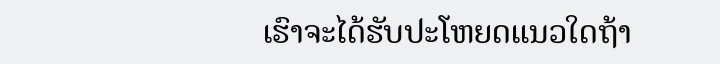ເຮົາຈະໄດ້ຮັບປະໂຫຍດແນວໃດຖ້າ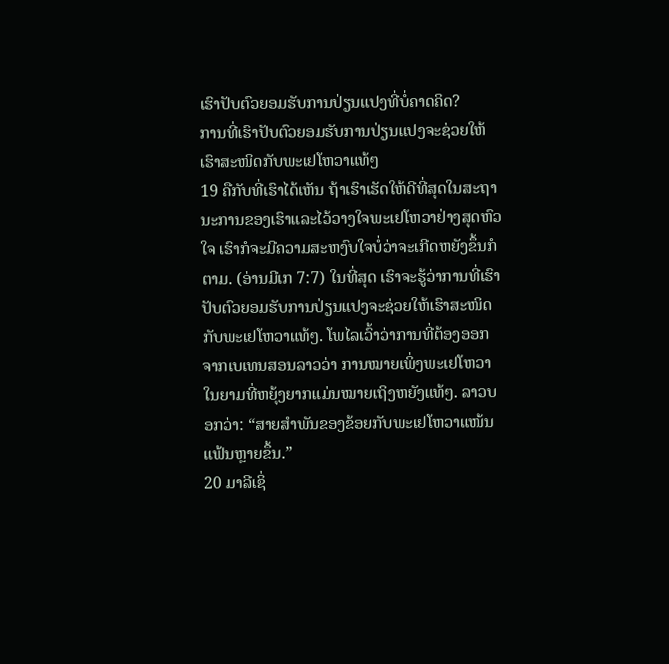ເຮົາປັບຕົວຍອມຮັບການປ່ຽນແປງທີ່ບໍ່ຄາດຄິດ?
ການທີ່ເຮົາປັບຕົວຍອມຮັບການປ່ຽນແປງຈະຊ່ວຍໃຫ້ເຮົາສະໜິດກັບພະເຢໂຫວາແທ້ໆ
19 ຄືກັບທີ່ເຮົາໄດ້ເຫັນ ຖ້າເຮົາເຮັດໃຫ້ດີທີ່ສຸດໃນສະຖານະການຂອງເຮົາແລະໄວ້ວາງໃຈພະເຢໂຫວາຢ່າງສຸດຫົວໃຈ ເຮົາກໍຈະມີຄວາມສະຫງົບໃຈບໍ່ວ່າຈະເກີດຫຍັງຂຶ້ນກໍຕາມ. (ອ່ານມີເກ 7:7) ໃນທີ່ສຸດ ເຮົາຈະຮູ້ວ່າການທີ່ເຮົາປັບຕົວຍອມຮັບການປ່ຽນແປງຈະຊ່ວຍໃຫ້ເຮົາສະໜິດກັບພະເຢໂຫວາແທ້ໆ. ໂພໄລເວົ້າວ່າການທີ່ຕ້ອງອອກຈາກເບເທນສອນລາວວ່າ ການໝາຍເພິ່ງພະເຢໂຫວາໃນຍາມທີ່ຫຍຸ້ງຍາກແມ່ນໝາຍເຖິງຫຍັງແທ້ໆ. ລາວບອກວ່າ: “ສາຍສຳພັນຂອງຂ້ອຍກັບພະເຢໂຫວາແໜ້ນແຟ້ນຫຼາຍຂຶ້ນ.”
20 ມາລີເຊິ່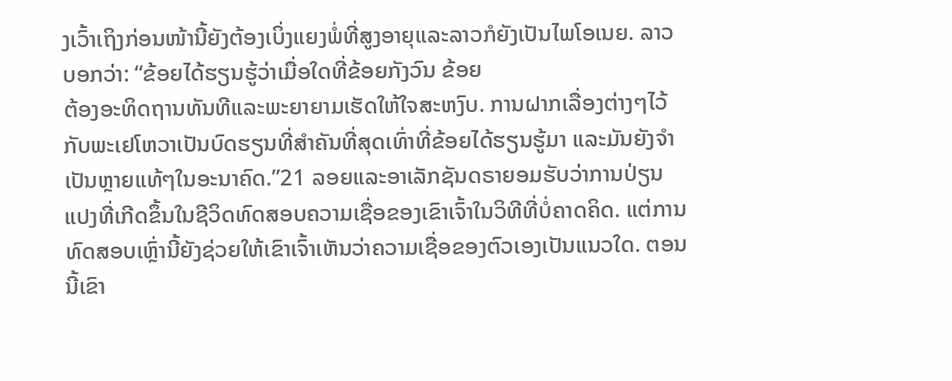ງເວົ້າເຖິງກ່ອນໜ້ານີ້ຍັງຕ້ອງເບິ່ງແຍງພໍ່ທີ່ສູງອາຍຸແລະລາວກໍຍັງເປັນໄພໂອເນຍ. ລາວບອກວ່າ: “ຂ້ອຍໄດ້ຮຽນຮູ້ວ່າເມື່ອໃດທີ່ຂ້ອຍກັງວົນ ຂ້ອຍ
ຕ້ອງອະທິດຖານທັນທີແລະພະຍາຍາມເຮັດໃຫ້ໃຈສະຫງົບ. ການຝາກເລື່ອງຕ່າງໆໄວ້ກັບພະເຢໂຫວາເປັນບົດຮຽນທີ່ສຳຄັນທີ່ສຸດເທົ່າທີ່ຂ້ອຍໄດ້ຮຽນຮູ້ມາ ແລະມັນຍັງຈຳເປັນຫຼາຍແທ້ໆໃນອະນາຄົດ.”21 ລອຍແລະອາເລັກຊັນດຣາຍອມຮັບວ່າການປ່ຽນແປງທີ່ເກີດຂຶ້ນໃນຊີວິດທົດສອບຄວາມເຊື່ອຂອງເຂົາເຈົ້າໃນວິທີທີ່ບໍ່ຄາດຄິດ. ແຕ່ການທົດສອບເຫຼົ່ານີ້ຍັງຊ່ວຍໃຫ້ເຂົາເຈົ້າເຫັນວ່າຄວາມເຊື່ອຂອງຕົວເອງເປັນແນວໃດ. ຕອນນີ້ເຂົາ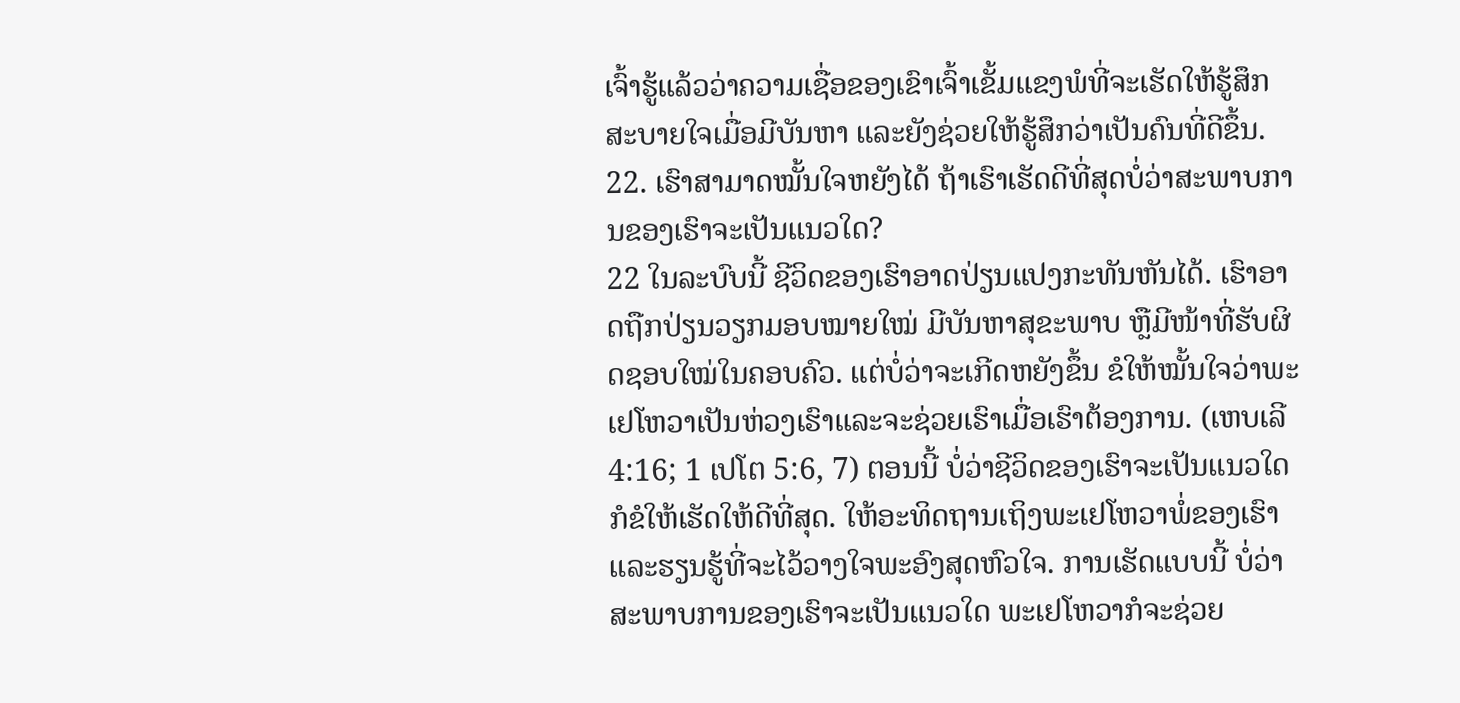ເຈົ້າຮູ້ແລ້ວວ່າຄວາມເຊື່ອຂອງເຂົາເຈົ້າເຂັ້ມແຂງພໍທີ່ຈະເຮັດໃຫ້ຮູ້ສຶກສະບາຍໃຈເມື່ອມີບັນຫາ ແລະຍັງຊ່ວຍໃຫ້ຮູ້ສຶກວ່າເປັນຄົນທີ່ດີຂຶ້ນ.
22. ເຮົາສາມາດໝັ້ນໃຈຫຍັງໄດ້ ຖ້າເຮົາເຮັດດີທີ່ສຸດບໍ່ວ່າສະພາບການຂອງເຮົາຈະເປັນແນວໃດ?
22 ໃນລະບົບນີ້ ຊີວິດຂອງເຮົາອາດປ່ຽນແປງກະທັນຫັນໄດ້. ເຮົາອາດຖືກປ່ຽນວຽກມອບໝາຍໃໝ່ ມີບັນຫາສຸຂະພາບ ຫຼືມີໜ້າທີ່ຮັບຜິດຊອບໃໝ່ໃນຄອບຄົວ. ແຕ່ບໍ່ວ່າຈະເກີດຫຍັງຂຶ້ນ ຂໍໃຫ້ໝັ້ນໃຈວ່າພະເຢໂຫວາເປັນຫ່ວງເຮົາແລະຈະຊ່ວຍເຮົາເມື່ອເຮົາຕ້ອງການ. (ເຫບເລີ 4:16; 1 ເປໂຕ 5:6, 7) ຕອນນີ້ ບໍ່ວ່າຊີວິດຂອງເຮົາຈະເປັນແນວໃດກໍຂໍໃຫ້ເຮັດໃຫ້ດີທີ່ສຸດ. ໃຫ້ອະທິດຖານເຖິງພະເຢໂຫວາພໍ່ຂອງເຮົາ ແລະຮຽນຮູ້ທີ່ຈະໄວ້ວາງໃຈພະອົງສຸດຫົວໃຈ. ການເຮັດແບບນີ້ ບໍ່ວ່າສະພາບການຂອງເຮົາຈະເປັນແນວໃດ ພະເຢໂຫວາກໍຈະຊ່ວຍ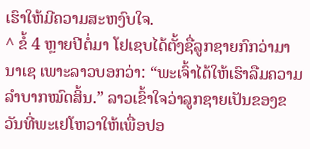ເຮົາໃຫ້ມີຄວາມສະຫງົບໃຈ.
^ ຂໍ້ 4 ຫຼາຍປີຕໍ່ມາ ໂຢເຊບໄດ້ຕັ້ງຊື່ລູກຊາຍກົກວ່າມານາເຊ ເພາະລາວບອກວ່າ: “ພະເຈົ້າໄດ້ໃຫ້ເຮົາລືມຄວາມລຳບາກໝົດສິ້ນ.” ລາວເຂົ້າໃຈວ່າລູກຊາຍເປັນຂອງຂວັນທີ່ພະເຢໂຫວາໃຫ້ເພື່ອປອ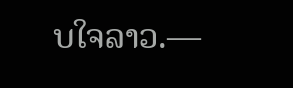ບໃຈລາວ.—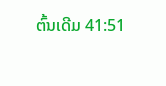ຕົ້ນເດີມ 41:51